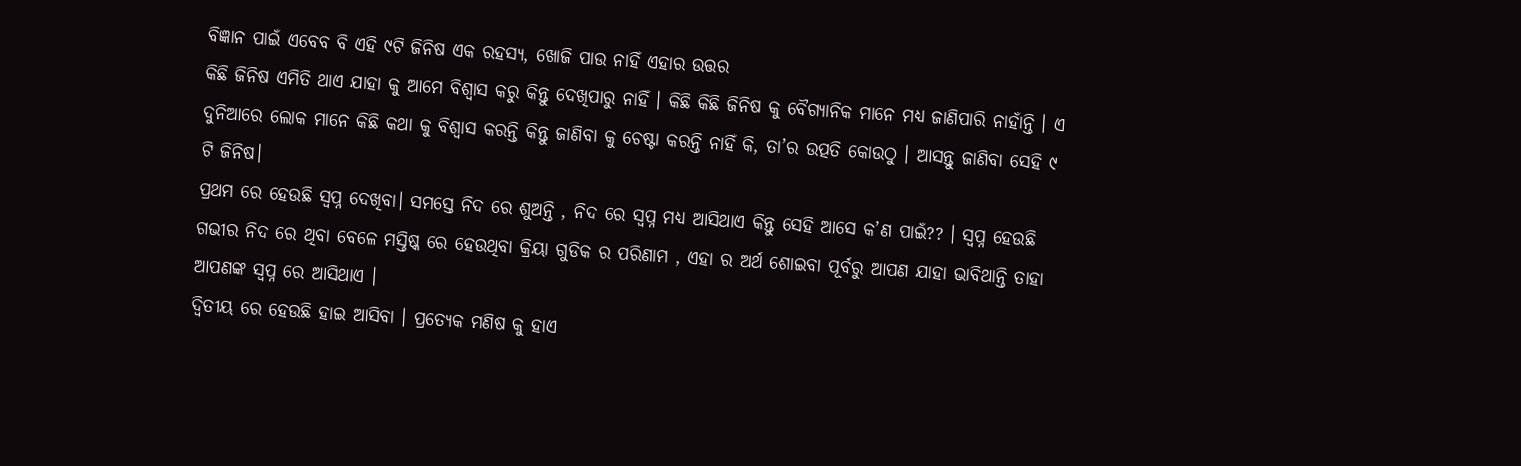ବିଜ୍ଞାନ ପାଇଁ ଏବେବ ବି ଏହି ୯ଟି ଜିନିଷ ଏକ ରହସ୍ୟ, ଖୋଜି ପାଉ ନାହିଁ ଏହାର ଉତ୍ତର
କିଛି ଜିନିଷ ଏମିତି ଥାଏ ଯାହା କୁ ଆମେ ବିଶ୍ୱାସ କରୁ କିନ୍ତୁ ଦେଖିପାରୁ ନାହିଁ । କିଛି କିଛି ଜିନିଷ କୁ ବୈଗ୍ୟାନିକ ମାନେ ମଧ୍ୟ ଜାଣିପାରି ନାହାଁନ୍ତି । ଏ ଦୁନିଆରେ ଲୋକ ମାନେ କିଛି କଥା କୁ ବିଶ୍ୱାସ କରନ୍ତି କିନ୍ତୁ ଜାଣିବା କୁ ଚେଷ୍ଟା କରନ୍ତି ନାହିଁ କି, ତା’ର ଉତ୍ପତି କୋଉଠୁ । ଆସନ୍ତୁ ଜାଣିବା ସେହି ୯ ଟି ଜିନିଷ।
ପ୍ରଥମ ରେ ହେଉଛି ସ୍ୱପ୍ନ ଦେଖିବା। ସମସ୍ତେ ନିଦ ରେ ଶୁଅନ୍ତି , ନିଦ ରେ ସ୍ୱପ୍ନ ମଧ୍ୟ ଆସିଥାଏ କିନ୍ତୁ ସେହି ଆସେ କ’ଣ ପାଇଁ?? । ସ୍ୱପ୍ନ ହେଉଛି ଗଭୀର ନିଦ ରେ ଥିବା ବେଳେ ମସ୍ତିଷ୍କ ରେ ହେଉଥିବା କ୍ରିୟା ଗୁଡିକ ର ପରିଣାମ , ଏହା ର ଅର୍ଥ ଶୋଇବା ପୂର୍ବରୁ ଆପଣ ଯାହା ଭାବିଥାନ୍ତି ତାହା ଆପଣଙ୍କ ସ୍ୱପ୍ନ ରେ ଆସିଥାଏ ।
ଦ୍ୱିତୀୟ ରେ ହେଉଛି ହାଇ ଆସିବା । ପ୍ରତ୍ୟେକ ମଣିଷ କୁ ହାଏ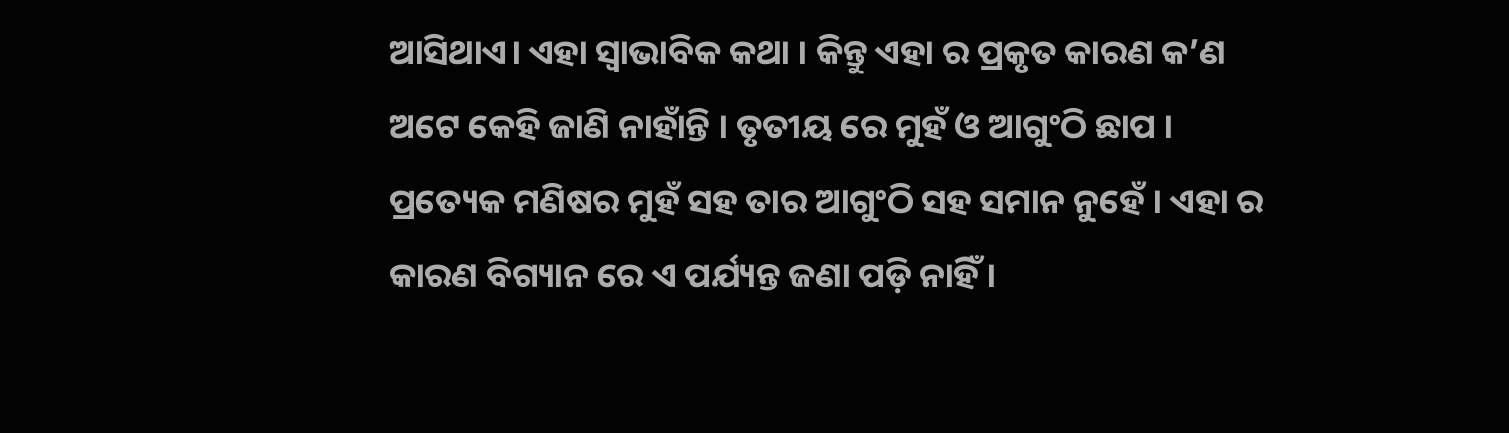ଆସିଥାଏ। ଏହା ସ୍ୱାଭାବିକ କଥା । କିନ୍ତୁ ଏହା ର ପ୍ରକୃତ କାରଣ କ’ଣ ଅଟେ କେହି ଜାଣି ନାହାଁନ୍ତି । ତୃତୀୟ ରେ ମୁହଁ ଓ ଆଗୁଂଠି ଛାପ । ପ୍ରତ୍ୟେକ ମଣିଷର ମୁହଁ ସହ ତାର ଆଗୁଂଠି ସହ ସମାନ ନୁହେଁ । ଏହା ର କାରଣ ବିଗ୍ୟାନ ରେ ଏ ପର୍ଯ୍ୟନ୍ତ ଜଣା ପଡ଼ି ନାହିଁ ।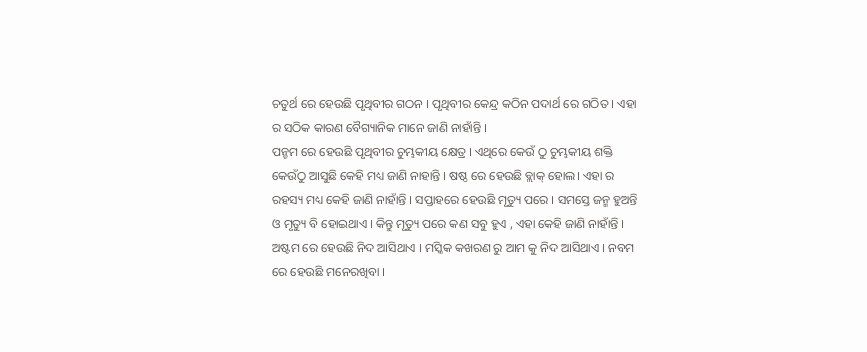ଚତୁର୍ଥ ରେ ହେଉଛି ପୃଥିବୀର ଗଠନ । ପୃଥିବୀର କେନ୍ଦ୍ର କଠିନ ପଦାର୍ଥ ରେ ଗଠିତ । ଏହା ର ସଠିକ କାରଣ ବୈଗ୍ୟାନିକ ମାନେ ଜାଣି ନାହାଁନ୍ତି ।
ପନ୍ଚମ ରେ ହେଉଛି ପୃଥିବୀର ଚୁମ୍ଭକୀୟ କ୍ଷେତ୍ର । ଏଥିରେ କେଉଁ ଠୁ ଚୁମ୍ଭକୀୟ ଶକ୍ତି କେଉଁଠୁ ଆସୁଛି କେହି ମଧ୍ୟ ଜାଣି ନାହାନ୍ତି । ଷଷ୍ଠ ରେ ହେଉଛି ବ୍ଲାକ୍ ହୋଲ। ଏହା ର ରହସ୍ୟ ମଧ୍ୟ କେହି ଜାଣି ନାହାଁନ୍ତି । ସପ୍ତାହରେ ହେଉଛି ମୃତ୍ୟୁ ପରେ । ସମସ୍ତେ ଜନ୍ମ ହୁଅନ୍ତି ଓ ମୃତ୍ୟୁ ବି ହୋଇଥାଏ । କିନ୍ତୁ ମୃତ୍ୟୁ ପରେ କଣ ସବୁ ହୁଏ , ଏହା କେହି ଜାଣି ନାହାଁନ୍ତି ।
ଅଷ୍ଟମ ରେ ହେଉଛି ନିଦ ଆସିଥାଏ । ମସ୍କିକ କଖରଣ ରୁ ଆମ କୁ ନିଦ ଆସିଥାଏ । ନବମ ରେ ହେଉଛି ମନେରଖିବା ।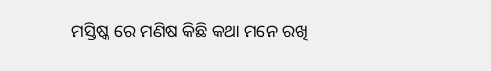ମସ୍ତିଷ୍କ ରେ ମଣିଷ କିଛି କଥା ମନେ ରଖି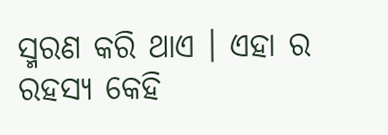ସ୍ମରଣ କରି ଥାଏ । ଏହା ର ରହସ୍ୟ କେହି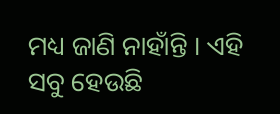ମଧ୍ୟ ଜାଣି ନାହାଁନ୍ତି । ଏହି ସବୁ ହେଉଛି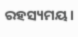ରହସ୍ୟମୟ ।